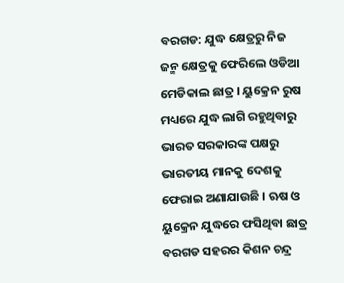ବରଗଡ: ଯୁଦ୍ଧ କ୍ଷେତ୍ରରୁ ନିଜ ଜନ୍ମ କ୍ଷେତ୍ରକୁ ଫେରିଲେ ଓଡିଆ ମେଡିକାଲ ଛାତ୍ର । ୟୁକ୍ରେନ ରୁଷ ମଧ୍ୟରେ ଯୁଦ୍ଧ ଲାଗି ରହୁଥିବାରୁ ଭାରତ ସରକାରଙ୍କ ପକ୍ଷରୁ ଭାରତୀୟ ମାନକୁ ଦେଶକୁ ଫେରାଇ ଅଣାଯାଉଛି । ଋଷ ଓ ୟୁକ୍ରେନ ଯୁଦ୍ଧରେ ଫସିଥିବା ଛାତ୍ର ବରଗଡ ସହରର କିଶନ ଚନ୍ଦ୍ର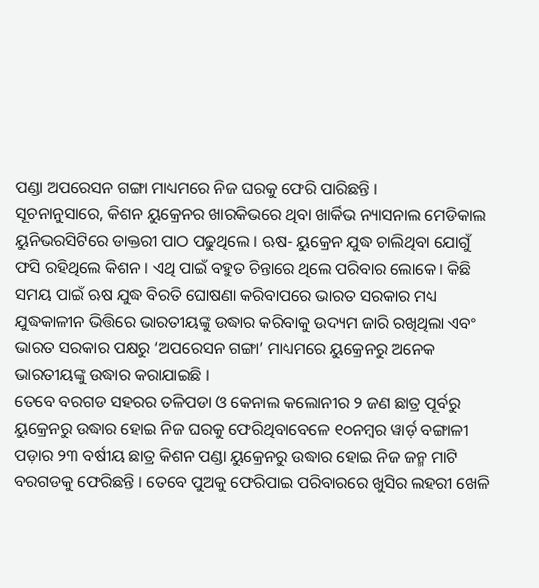ପଣ୍ଡା ଅପରେସନ ଗଙ୍ଗା ମାଧ୍ୟମରେ ନିଜ ଘରକୁ ଫେରି ପାରିଛନ୍ତି ।
ସୂଚନାନୁସାରେ, କିଶନ ୟୁକ୍ରେନର ଖାରକିଭରେ ଥିବା ଖାର୍କିଭ ନ୍ୟାସନାଲ ମେଡିକାଲ ୟୁନିଭରସିଟିରେ ଡାକ୍ତରୀ ପାଠ ପଢୁଥିଲେ । ଋଷ- ୟୁକ୍ରେନ ଯୁଦ୍ଧ ଚାଲିଥିବା ଯୋଗୁଁ ଫସି ରହିଥିଲେ କିଶନ । ଏଥି ପାଇଁ ବହୁତ ଚିନ୍ତାରେ ଥିଲେ ପରିବାର ଲୋକେ। କିଛି ସମୟ ପାଇଁ ଋଷ ଯୁଦ୍ଧ ବିରତି ଘୋଷଣା କରିବାପରେ ଭାରତ ସରକାର ମଧ୍ୟ ଯୁଦ୍ଧକାଳୀନ ଭିତ୍ତିରେ ଭାରତୀୟଙ୍କୁ ଉଦ୍ଧାର କରିବାକୁ ଉଦ୍ୟମ ଜାରି ରଖିଥିଲା ଏବଂ ଭାରତ ସରକାର ପକ୍ଷରୁ ‘ଅପରେସନ ଗଙ୍ଗା’ ମାଧ୍ୟମରେ ୟୁକ୍ରେନରୁ ଅନେକ ଭାରତୀୟଙ୍କୁ ଉଦ୍ଧାର କରାଯାଇଛି ।
ତେବେ ବରଗଡ ସହରର ତଳିପଡା ଓ କେନାଲ କଲୋନୀର ୨ ଜଣ ଛାତ୍ର ପୂର୍ବରୁ ୟୁକ୍ରେନରୁ ଉଦ୍ଧାର ହୋଇ ନିଜ ଘରକୁ ଫେରିଥିବାବେଳେ ୧୦ନମ୍ବର ୱାର୍ଡ଼ ବଙ୍ଗାଳୀ ପଡ଼ାର ୨୩ ବର୍ଷୀୟ ଛାତ୍ର କିଶନ ପଣ୍ଡା ୟୁକ୍ରେନରୁ ଉଦ୍ଧାର ହୋଇ ନିଜ ଜନ୍ମ ମାଟି ବରଗଡକୁ ଫେରିଛନ୍ତି । ତେବେ ପୁଅକୁ ଫେରିପାଇ ପରିବାରରେ ଖୁସିର ଲହରୀ ଖେଳି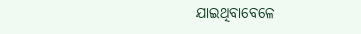ଯାଇଥିବାବେଳେ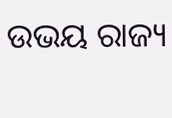ଉଭୟ ରାଜ୍ୟ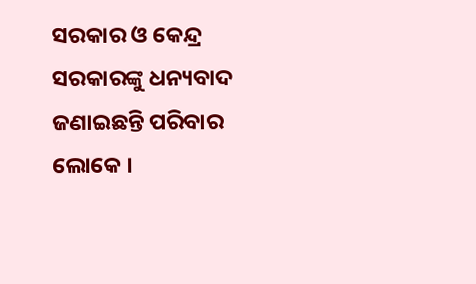ସରକାର ଓ କେନ୍ଦ୍ର ସରକାରଙ୍କୁ ଧନ୍ୟବାଦ ଜଣାଇଛନ୍ତି ପରିବାର ଲୋକେ ।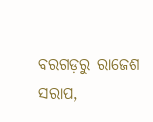ବରଗଡ଼ରୁ ରାଜେଶ ସରାପ,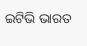ଇଟିଭି ଭାରତ